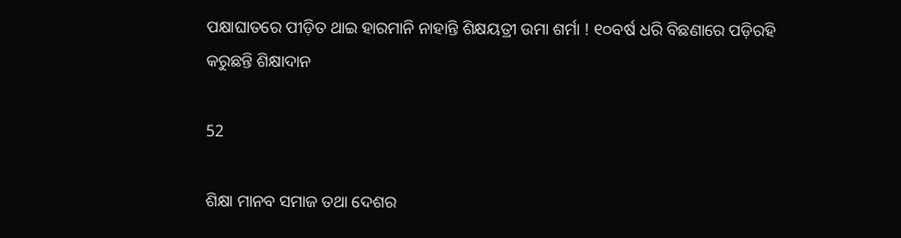ପକ୍ଷାଘାତରେ ପୀଡ଼ିତ ଥାଇ ହାରମାନି ନାହାନ୍ତି ଶିକ୍ଷୟତ୍ରୀ ଉମା ଶର୍ମା ! ୧୦ବର୍ଷ ଧରି ବିଛଣାରେ ପଡ଼ିରହି କରୁଛନ୍ତି ଶିକ୍ଷାଦାନ

52

ଶିକ୍ଷା ମାନବ ସମାଜ ତଥା ଦେଶର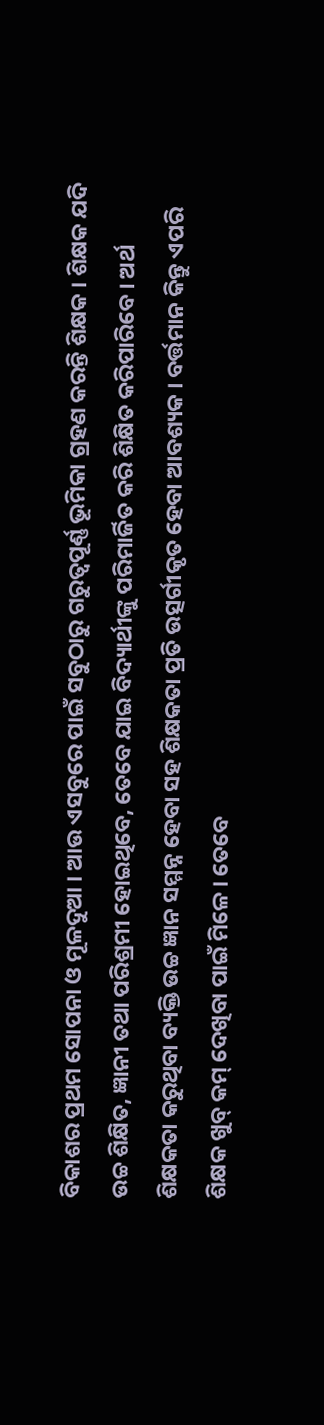ବିକାଶର ପ୍ରଥମ ସୋପନା ଓ ମୂଳଦୁଆ । ଆଉ ଏସବୁରେ ପାଇଁ ସବୁଠାରୁ ଗରୁତ୍ୱପୂର୍ଣ୍ଣ ଭୂମିକା ଗ୍ରହଣ କରନ୍ତି ଶିକ୍ଷକ । ଶିକ୍ଷକ ଯଦି ଉଚ୍ଚ ଶିକ୍ଷିତ, ଜ୍ଞାନୀ ତଥା ପରିଶ୍ରମୀ ହୋଇଥିବେ, ତେବେ ଯାଇ ବିଦ୍ୟାର୍ଥୀଙ୍କୁ ପରିମାର୍ଜିତ କରି ଶିକ୍ଷିତ କରିପାରିବେ । ଅର୍ଥ ଶିକ୍ଷକତା କରୁଥିବା ବ୍ୟକ୍ତି ଉଚ୍ଚ ଜ୍ଞାନ ସମ୍ମନ୍ନ ହେବା ସହ ଶିକ୍ଷକତା ପ୍ରତି ଉତ୍ସର୍ଗୀକୃତ ହେବା ଆବଶ୍ୟକ । ବର୍ତ୍ତମାନ କିନ୍ତୁ ଏପରି ଶିକ୍ଷକ ଖୁବ୍ କମ୍ ଦେଖିବା ପାଇଁ ମିଳେ । ତେବେ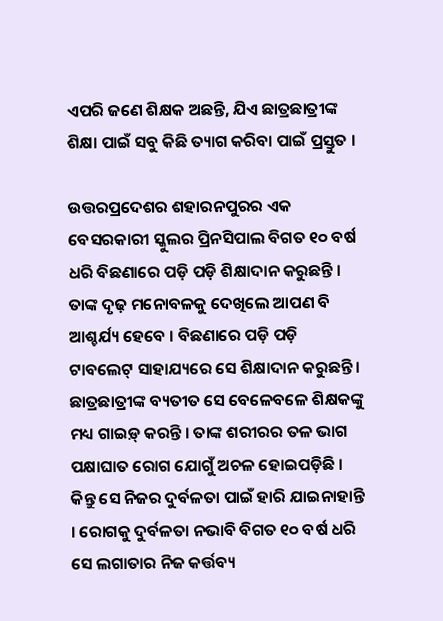ଏପରି ଜଣେ ଶିକ୍ଷକ ଅଛନ୍ତି, ଯିଏ ଛାତ୍ରଛାତ୍ରୀଙ୍କ ଶିକ୍ଷା ପାଇଁ ସବୁ କିଛି ତ୍ୟାଗ କରିବା ପାଇଁ ପ୍ରସ୍ତୁତ ।

ଉତ୍ତରପ୍ରଦେଶର ଶହାରନପୁରର ଏକ ବେସରକାରୀ ସ୍କୁଲର ପ୍ରିନସିପାଲ ବିଗତ ୧୦ ବର୍ଷ ଧରି ବିଛଣାରେ ପଡ଼ି ପଡ଼ି ଶିକ୍ଷାଦାନ କରୁଛନ୍ତି । ତାଙ୍କ ଦୃଢ଼ ମନୋବଳକୁ ଦେଖିଲେ ଆପଣ ବି ଆଶ୍ଚର୍ଯ୍ୟ ହେବେ । ବିଛଣାରେ ପଡ଼ି ପଡ଼ି ଟାବଲେଟ୍ ସାହାଯ୍ୟରେ ସେ ଶିକ୍ଷାଦାନ କରୁଛନ୍ତି । ଛାତ୍ରଛାତ୍ରୀଙ୍କ ବ୍ୟତୀତ ସେ ବେଳେବଳେ ଶିକ୍ଷକଙ୍କୁ ମଧ୍ୟ ଗାଇଡ଼୍ କରନ୍ତି । ତାଙ୍କ ଶରୀରର ତଳ ଭାଗ ପକ୍ଷାଘାତ ରୋଗ ଯୋଗୁଁ ଅଚଳ ହୋଇପଡ଼ିଛି । କିନ୍ତୁ ସେ ନିଜର ଦୁର୍ବଳତା ପାଇଁ ହାରି ଯାଇନାହାନ୍ତି । ରୋଗକୁ ଦୁର୍ବଳତା ନଭାବି ବିଗତ ୧୦ ବର୍ଷ ଧରି ସେ ଲଗାତାର ନିଜ କର୍ତ୍ତବ୍ୟ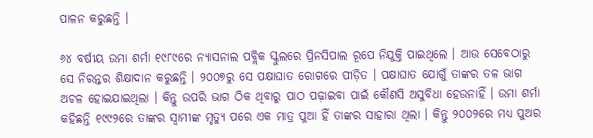ପାଳନ କରୁଛନ୍ତି ।

୬୪ ବର୍ଷୀୟ ଉମା ଶର୍ମା ୧୯୮୯ରେ ନ୍ୟାସନାଲ ପବ୍ଲିକ ସ୍କୁଲରେ ପ୍ରିନସିପାଲ ରୂପେ ନିଯୁକ୍ତି ପାଇଥିଲେ । ଆଉ ସେବେଠାରୁ ସେ ନିରନ୍ତର ଶିକ୍ଷାଦାନ କରୁଛନ୍ତି । ୨୦୦୭ରୁ ସେ ପକ୍ଷାଘାତ ରୋଗରେ ପୀଡ଼ିତ । ପକ୍ଷାଘାତ ଯୋଗୁଁ ତାଙ୍କର ତଳ ଭାଗ ଅଚଳ ହୋଇଯାଇଥିଲା । କିନ୍ତୁ ଉପରି ଭାଗ ଠିକ ଥିବାରୁ ପାଠ ପଢ଼ାଇବା ପାଇଁ କୌଣସି ଅସୁବିଧା ହେଉନାହିଁ । ଉମା ଶର୍ମା କହିଛନ୍ତି ୧୯୯୨ରେ ତାଙ୍କର ସ୍ୱାମୀଙ୍କ ମୃତ୍ୟୁ ପରେ ଏକ ମାତ୍ର ପୁଆ ହିଁ ତାଙ୍କର ସାହାରା ଥିଲା । କିନ୍ତୁ ୨୦୦୨ରେ ମଧ୍ୟ ପୁଅର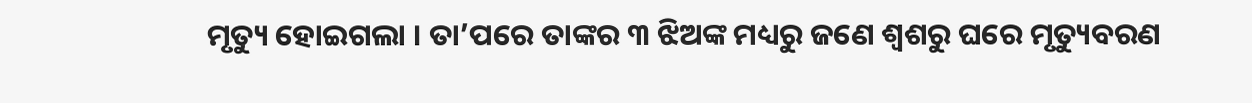ମୃତ୍ୟୁ ହୋଇଗଲା । ତା’ପରେ ତାଙ୍କର ୩ ଝିଅଙ୍କ ମଧ୍ୟରୁ ଜଣେ ଶ୍ୱଶରୁ ଘରେ ମୃତ୍ୟୁବରଣ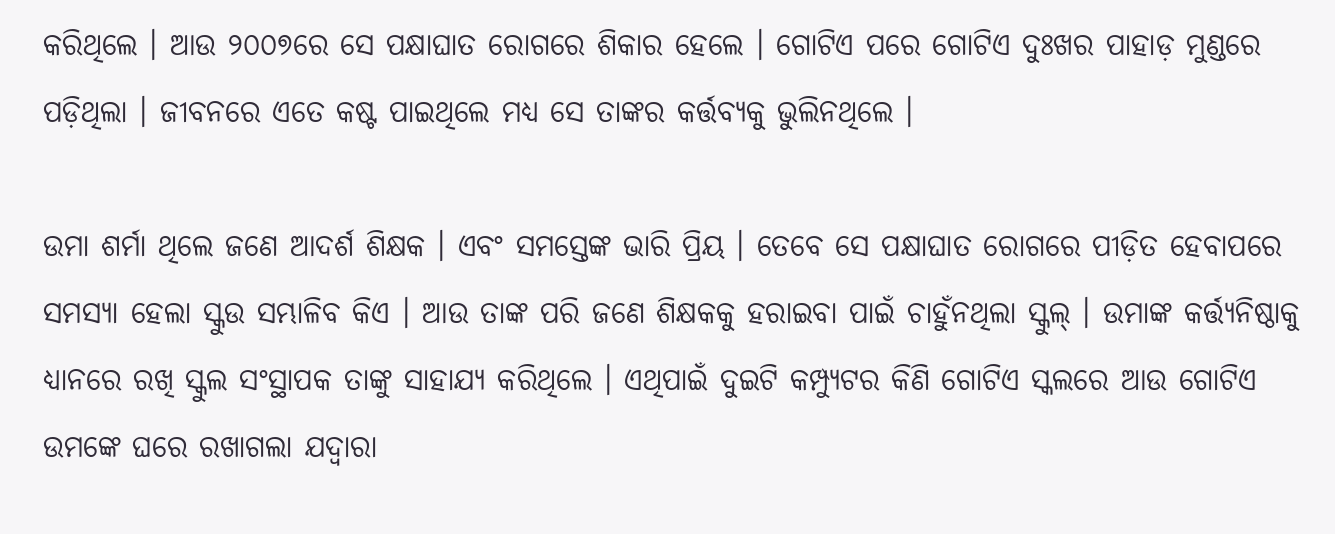କରିଥିଲେ । ଆଉ ୨୦୦୭ରେ ସେ ପକ୍ଷାଘାତ ରୋଗରେ ଶିକାର ହେଲେ । ଗୋଟିଏ ପରେ ଗୋଟିଏ ଦୁଃଖର ପାହାଡ଼ ମୁଣ୍ଡରେ ପଡ଼ିଥିଲା । ଜୀବନରେ ଏତେ କଷ୍ଟ ପାଇଥିଲେ ମଧ୍ୟ ସେ ତାଙ୍କର କର୍ତ୍ତବ୍ୟକୁ ଭୁଲିନଥିଲେ ।

ଉମା ଶର୍ମା ଥିଲେ ଜଣେ ଆଦର୍ଶ ଶିକ୍ଷକ । ଏବଂ ସମସ୍ତେଙ୍କ ଭାରି ପ୍ରିୟ । ତେବେ ସେ ପକ୍ଷାଘାତ ରୋଗରେ ପୀଡ଼ିତ ହେବାପରେ ସମସ୍ୟା ହେଲା ସ୍କୁଉ ସମ୍ଭାଳିବ କିଏ । ଆଉ ତାଙ୍କ ପରି ଜଣେ ଶିକ୍ଷକକୁ ହରାଇବା ପାଇଁ ଚାହୁଁନଥିଲା ସ୍କୁଲ୍ । ଉମାଙ୍କ କର୍ତ୍ତ୍ୟନିଷ୍ଠାକୁ ଧ୍ୟାନରେ ରଖି ସ୍କୁଲ ସଂସ୍ଥାପକ ତାଙ୍କୁ ସାହାଯ୍ୟ କରିଥିଲେ । ଏଥିପାଇଁ ଦୁଇଟି କମ୍ପ୍ୟୁଟର କିଣି ଗୋଟିଏ ସ୍କଲରେ ଆଉ ଗୋଟିଏ ଉମଙ୍କେ ଘରେ ରଖାଗଲା ଯଦ୍ୱାରା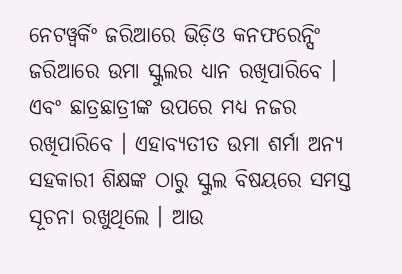ନେଟୱ୍ୱର୍କିଂ ଜରିଆରେ ଭିଡ଼ିଓ କନଫରେନ୍ସିଂ ଜରିଆରେ ଉମା ସ୍କୁଲର ଧ୍ୟାନ ରଖିପାରିବେ । ଏବଂ ଛାତ୍ରଛାତ୍ରୀଙ୍କ ଉପରେ ମଧ୍ୟ ନଜର ରଖିପାରିବେ । ଏହାବ୍ୟତୀତ ଉମା ଶର୍ମା ଅନ୍ୟ ସହକାରୀ ଶିକ୍ଷଙ୍କ ଠାରୁ ସ୍କୁଲ ବିଷୟରେ ସମସ୍ତ ସୂଚନା ରଖୁଥିଲେ । ଆଉ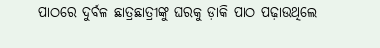ପାଠରେ ଦୁର୍ବଳ ଛାତ୍ରଛାତ୍ରୀଙ୍କୁ ଘରକୁ ଡ଼ାକି ପାଠ ପଢ଼ାଉଥିଲେ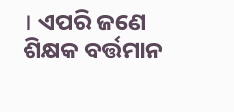। ଏପରି ଜଣେ ଶିକ୍ଷକ ବର୍ତ୍ତମାନ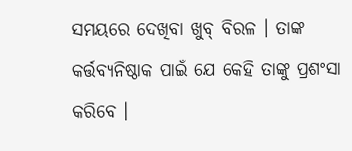ସମୟରେ ଦେଖିବା ଖୁବ୍ ବିରଳ । ତାଙ୍କ କର୍ତ୍ତବ୍ୟନିଷ୍ଠାକ ପାଇଁ ଯେ କେହି ତାଙ୍କୁ ପ୍ରଶଂସା କରିବେ ।